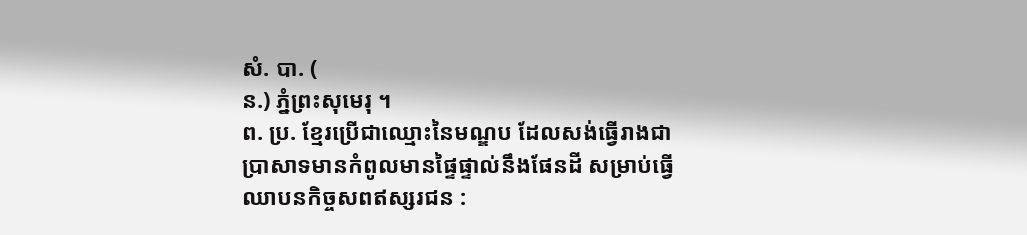សំ. បា. (
ន.) ភ្នំព្រះសុមេរុ ។
ព. ប្រ. ខ្មែរប្រើជាឈ្មោះនៃមណ្ឌប ដែលសង់ធ្វើរាងជាប្រាសាទមានកំពូលមានផ្ទៃផ្ទាល់នឹងផែនដី សម្រាប់ធ្វើឈាបនកិច្ចសពឥស្សរជន :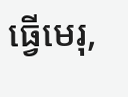ធ្វើមេរុ,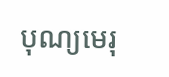បុណ្យមេរុ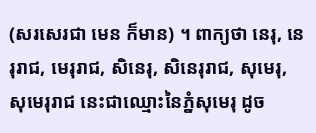(សរសេរជា មេន ក៏មាន) ។ ពាក្យថា នេរុ, នេរុរាជ, មេរុរាជ, សិនេរុ, សិនេរុរាជ, សុមេរុ, សុមេរុរាជ នេះជាឈ្មោះនៃភ្នំសុមេរុ ដូច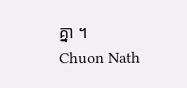គ្នា ។
Chuon Nath